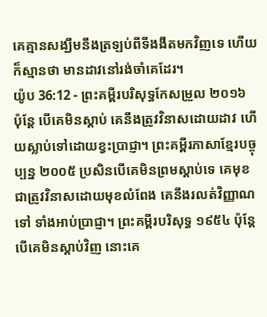គេគ្មានសង្ឃឹមនឹងត្រឡប់ពីទីងងឹតមកវិញទេ ហើយក៏ស្មានថា មានដាវនៅរង់ចាំគេដែរ។
យ៉ូប 36:12 - ព្រះគម្ពីរបរិសុទ្ធកែសម្រួល ២០១៦ ប៉ុន្តែ បើគេមិនស្តាប់ គេនឹងត្រូវវិនាសដោយដាវ ហើយស្លាប់ទៅដោយខ្វះប្រាជ្ញា។ ព្រះគម្ពីរភាសាខ្មែរបច្ចុប្បន្ន ២០០៥ ប្រសិនបើគេមិនព្រមស្ដាប់ទេ គេមុខជាត្រូវវិនាសដោយមុខលំពែង គេនឹងរលត់វិញ្ញាណទៅ ទាំងអាប់ប្រាជ្ញា។ ព្រះគម្ពីរបរិសុទ្ធ ១៩៥៤ ប៉ុន្តែបើគេមិនស្តាប់វិញ នោះគេ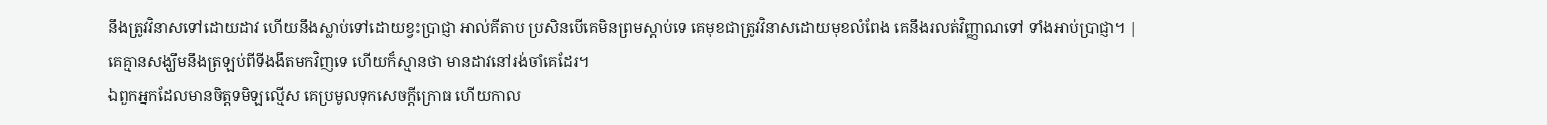នឹងត្រូវវិនាសទៅដោយដាវ ហើយនឹងស្លាប់ទៅដោយខ្វះប្រាជ្ញា អាល់គីតាប ប្រសិនបើគេមិនព្រមស្ដាប់ទេ គេមុខជាត្រូវវិនាសដោយមុខលំពែង គេនឹងរលត់វិញ្ញាណទៅ ទាំងអាប់ប្រាជ្ញា។ |
គេគ្មានសង្ឃឹមនឹងត្រឡប់ពីទីងងឹតមកវិញទេ ហើយក៏ស្មានថា មានដាវនៅរង់ចាំគេដែរ។
ឯពួកអ្នកដែលមានចិត្តទមិឡល្មើស គេប្រមូលទុកសេចក្ដីក្រោធ ហើយកាល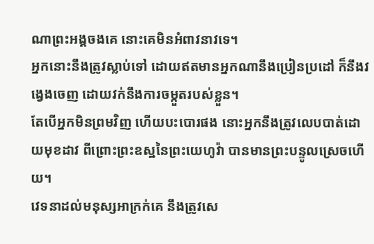ណាព្រះអង្គចងគេ នោះគេមិនអំពាវនាវទេ។
អ្នកនោះនឹងត្រូវស្លាប់ទៅ ដោយឥតមានអ្នកណានឹងប្រៀនប្រដៅ ក៏នឹងវង្វេងចេញ ដោយវក់នឹងការចម្កួតរបស់ខ្លួន។
តែបើអ្នកមិនព្រមវិញ ហើយបះបោរផង នោះអ្នកនឹងត្រូវលេបបាត់ដោយមុខដាវ ពីព្រោះព្រះឧស្ឋនៃព្រះយេហូវ៉ា បានមានព្រះបន្ទូលស្រេចហើយ។
វេទនាដល់មនុស្សអាក្រក់គេ នឹងត្រូវសេ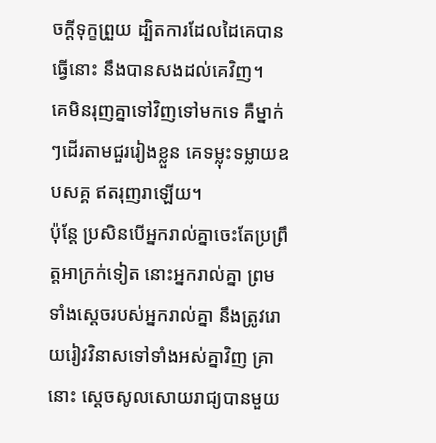ចក្ដីទុក្ខព្រួយ ដ្បិតការដែលដៃគេបានធ្វើនោះ នឹងបានសងដល់គេវិញ។
គេមិនរុញគ្នាទៅវិញទៅមកទេ គឺម្នាក់ៗដើរតាមជួររៀងខ្លួន គេទម្លុះទម្លាយឧបសគ្គ ឥតរុញរាឡើយ។
ប៉ុន្តែ ប្រសិនបើអ្នករាល់គ្នាចេះតែប្រព្រឹត្តអាក្រក់ទៀត នោះអ្នករាល់គ្នា ព្រមទាំងស្តេចរបស់អ្នករាល់គ្នា នឹងត្រូវរោយរៀវវិនាសទៅទាំងអស់គ្នាវិញ គ្រានោះ ស្ដេចសូលសោយរាជ្យបានមួយ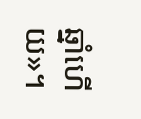ឆ្នាំហើយ»។